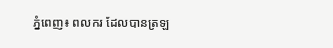ភ្នំពេញ៖ ពលករ ដែលបានត្រឡ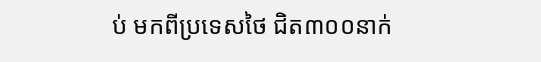ប់ មកពីប្រទេសថៃ ជិត៣០០នាក់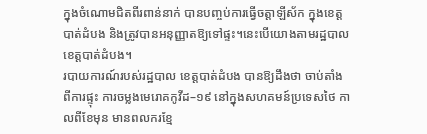ក្នុងចំណោមជិតពីរពាន់នាក់ បានបញ្ចប់ការធ្វើចត្តាឡីស័ក ក្នុងខេត្តបាត់ដំបង និងត្រូវបានអនុញ្ញាតឱ្យទៅផ្ទះ។នេះបើយោងតាមរដ្ឋបាល ខេត្តបាត់ដំបង។
របាយការណ៍របស់រដ្ឋបាល ខេត្តបាត់ដំបង បានឱ្យដឹងថា ចាប់តាំងពីការផ្ទុះ ការចម្លងមេរោគកូវីដ–១៩ នៅក្នុងសហគមន៍ប្រទេសថៃ កាលពីខែមុន មានពលករខ្មែ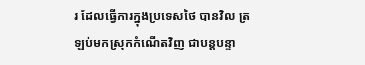រ ដែលធ្វើការក្នុងប្រទេសថៃ បានវិល ត្រឡប់មកស្រុកកំណើតវិញ ជាបន្តបន្ទា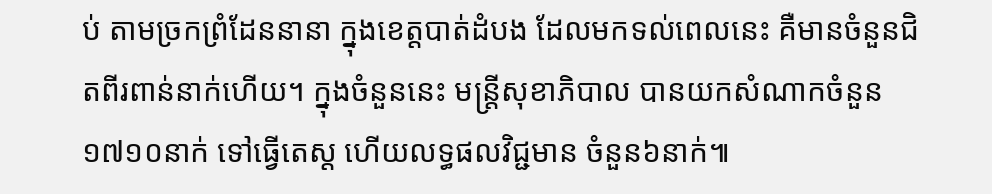ប់ តាមច្រកព្រំដែននានា ក្នុងខេត្តបាត់ដំបង ដែលមកទល់ពេលនេះ គឺមានចំនួនជិតពីរពាន់នាក់ហើយ។ ក្នុងចំនួននេះ មន្ត្រីសុខាភិបាល បានយកសំណាកចំនួន១៧១០នាក់ ទៅធ្វើតេស្ត ហើយលទ្ធផលវិជ្ជមាន ចំនួន៦នាក់៕